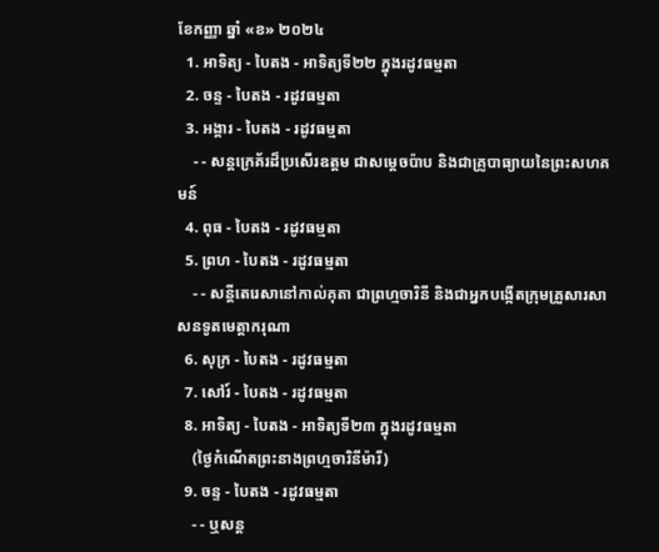ខែកញ្ញា ឆ្នាំ «ខ» ២០២៤
  1. អាទិត្យ - បៃតង - អាទិត្យទី២២ ក្នុងរដូវធម្មតា
  2. ចន្ទ - បៃតង - រដូវធម្មតា
  3. អង្គារ - បៃតង - រដូវធម្មតា
    - - សន្តក្រេគ័រដ៏ប្រសើរឧត្តម ជាសម្ដេចប៉ាប និងជាគ្រូបាធ្យាយនៃព្រះសហគមន៍
  4. ពុធ - បៃតង - រដូវធម្មតា
  5. ព្រហ - បៃតង - រដូវធម្មតា
    - - សន្តីតេរេសានៅកាល់គុតា ជាព្រហ្មចារិនី និងជាអ្នកបង្កើតក្រុមគ្រួសារសាសនទូតមេត្ដាករុណា
  6. សុក្រ - បៃតង - រដូវធម្មតា
  7. សៅរ៍ - បៃតង - រដូវធម្មតា
  8. អាទិត្យ - បៃតង - អាទិត្យទី២៣ ក្នុងរដូវធម្មតា
    (ថ្ងៃកំណើតព្រះនាងព្រហ្មចារិនីម៉ារី)
  9. ចន្ទ - បៃតង - រដូវធម្មតា
    - - ឬសន្ត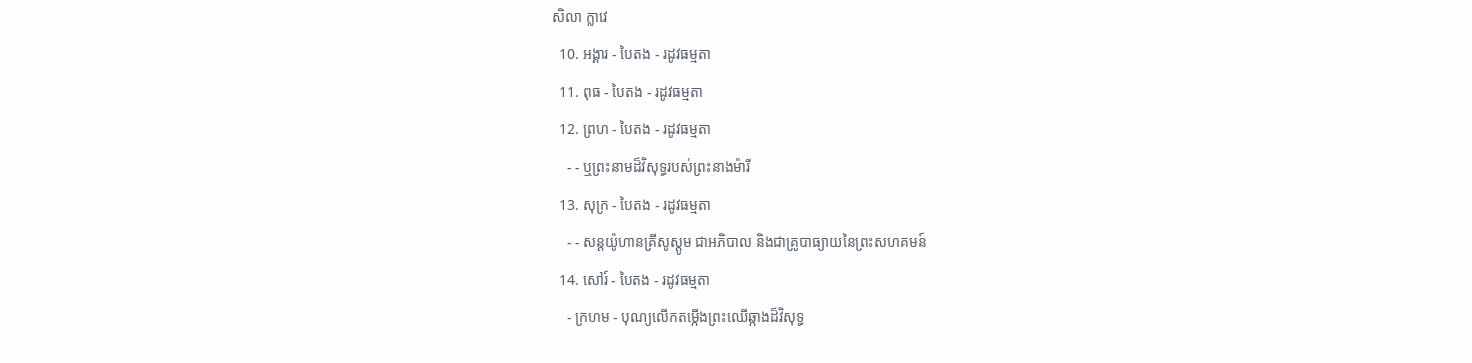សិលា ក្លាវេ
  10. អង្គារ - បៃតង - រដូវធម្មតា
  11. ពុធ - បៃតង - រដូវធម្មតា
  12. ព្រហ - បៃតង - រដូវធម្មតា
    - - ឬព្រះនាមដ៏វិសុទ្ធរបស់ព្រះនាងម៉ារី
  13. សុក្រ - បៃតង - រដូវធម្មតា
    - - សន្តយ៉ូហានគ្រីសូស្តូម ជាអភិបាល និងជាគ្រូបាធ្យាយនៃព្រះសហគមន៍
  14. សៅរ៍ - បៃតង - រដូវធម្មតា
    - ក្រហម - បុណ្យលើកតម្កើងព្រះឈើឆ្កាងដ៏វិសុទ្ធ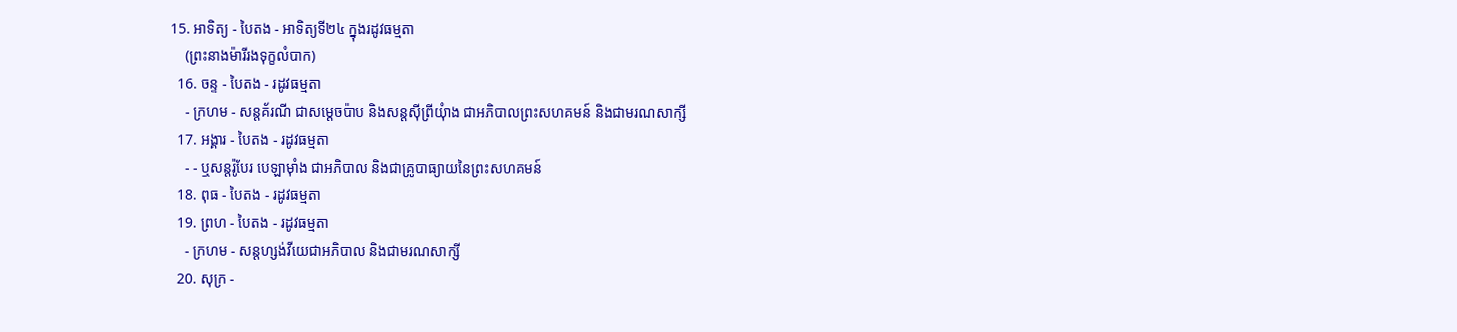15. អាទិត្យ - បៃតង - អាទិត្យទី២៤ ក្នុងរដូវធម្មតា
    (ព្រះនាងម៉ារីរងទុក្ខលំបាក)
  16. ចន្ទ - បៃតង - រដូវធម្មតា
    - ក្រហម - សន្តគ័រណី ជាសម្ដេចប៉ាប និងសន្តស៊ីព្រីយុំាង ជាអភិបាលព្រះសហគមន៍ និងជាមរណសាក្សី
  17. អង្គារ - បៃតង - រដូវធម្មតា
    - - ឬសន្តរ៉ូបែរ បេឡាម៉ាំង ជាអភិបាល និងជាគ្រូបាធ្យាយនៃព្រះសហគមន៍
  18. ពុធ - បៃតង - រដូវធម្មតា
  19. ព្រហ - បៃតង - រដូវធម្មតា
    - ក្រហម - សន្តហ្សង់វីយេជាអភិបាល និងជាមរណសាក្សី
  20. សុក្រ -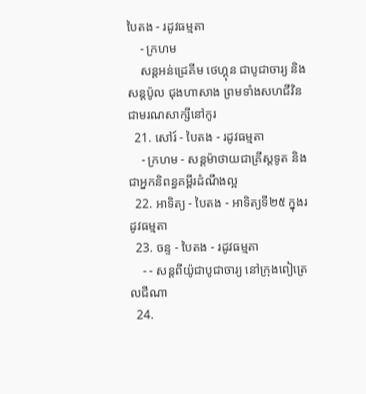បៃតង - រដូវធម្មតា
    - ក្រហម
    សន្តអន់ដ្រេគីម ថេហ្គុន ជាបូជាចារ្យ និងសន្តប៉ូល ជុងហាសាង ព្រមទាំងសហជីវិនជាមរណសាក្សីនៅកូរ
  21. សៅរ៍ - បៃតង - រដូវធម្មតា
    - ក្រហម - សន្តម៉ាថាយជាគ្រីស្តទូត និងជាអ្នកនិពន្ធគម្ពីរដំណឹងល្អ
  22. អាទិត្យ - បៃតង - អាទិត្យទី២៥ ក្នុងរដូវធម្មតា
  23. ចន្ទ - បៃតង - រដូវធម្មតា
    - - សន្តពីយ៉ូជាបូជាចារ្យ នៅក្រុងពៀត្រេលជីណា
  24.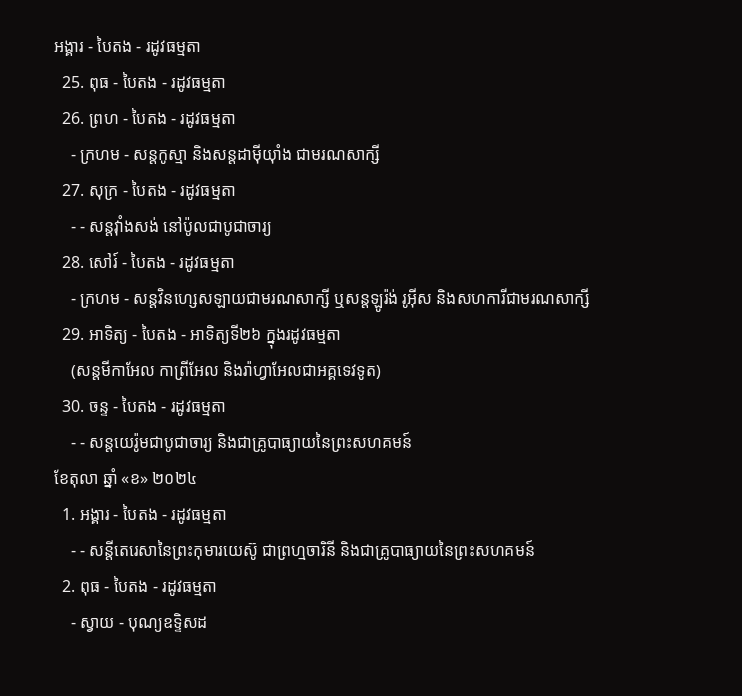អង្គារ - បៃតង - រដូវធម្មតា
  25. ពុធ - បៃតង - រដូវធម្មតា
  26. ព្រហ - បៃតង - រដូវធម្មតា
    - ក្រហម - សន្តកូស្មា និងសន្តដាម៉ីយុាំង ជាមរណសាក្សី
  27. សុក្រ - បៃតង - រដូវធម្មតា
    - - សន្តវុាំងសង់ នៅប៉ូលជាបូជាចារ្យ
  28. សៅរ៍ - បៃតង - រដូវធម្មតា
    - ក្រហម - សន្តវិនហ្សេសឡាយជាមរណសាក្សី ឬសន្តឡូរ៉ង់ រូអ៊ីស និងសហការីជាមរណសាក្សី
  29. អាទិត្យ - បៃតង - អាទិត្យទី២៦ ក្នុងរដូវធម្មតា
    (សន្តមីកាអែល កាព្រីអែល និងរ៉ាហ្វាអែលជាអគ្គទេវទូត)
  30. ចន្ទ - បៃតង - រដូវធម្មតា
    - - សន្ដយេរ៉ូមជាបូជាចារ្យ និងជាគ្រូបាធ្យាយនៃព្រះសហគមន៍
ខែតុលា ឆ្នាំ «ខ» ២០២៤
  1. អង្គារ - បៃតង - រដូវធម្មតា
    - - សន្តីតេរេសានៃព្រះកុមារយេស៊ូ ជាព្រហ្មចារិនី និងជាគ្រូបាធ្យាយនៃព្រះសហគមន៍
  2. ពុធ - បៃតង - រដូវធម្មតា
    - ស្វាយ - បុណ្យឧទ្ទិសដ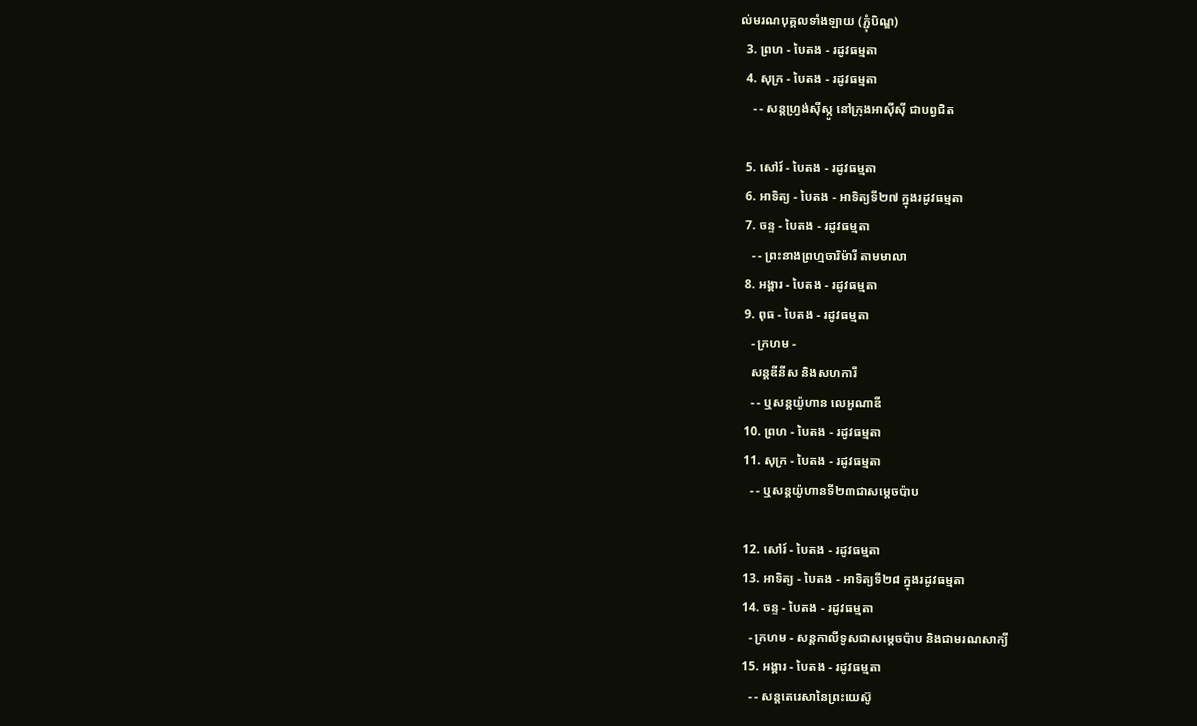ល់មរណបុគ្គលទាំងឡាយ (ភ្ជុំបិណ្ឌ)
  3. ព្រហ - បៃតង - រដូវធម្មតា
  4. សុក្រ - បៃតង - រដូវធម្មតា
    - - សន្តហ្វ្រង់ស៊ីស្កូ នៅក្រុងអាស៊ីស៊ី ជាបព្វជិត

  5. សៅរ៍ - បៃតង - រដូវធម្មតា
  6. អាទិត្យ - បៃតង - អាទិត្យទី២៧ ក្នុងរដូវធម្មតា
  7. ចន្ទ - បៃតង - រដូវធម្មតា
    - - ព្រះនាងព្រហ្មចារិម៉ារី តាមមាលា
  8. អង្គារ - បៃតង - រដូវធម្មតា
  9. ពុធ - បៃតង - រដូវធម្មតា
    - ក្រហម -
    សន្តឌីនីស និងសហការី
    - - ឬសន្តយ៉ូហាន លេអូណាឌី
  10. ព្រហ - បៃតង - រដូវធម្មតា
  11. សុក្រ - បៃតង - រដូវធម្មតា
    - - ឬសន្តយ៉ូហានទី២៣ជាសម្តេចប៉ាប

  12. សៅរ៍ - បៃតង - រដូវធម្មតា
  13. អាទិត្យ - បៃតង - អាទិត្យទី២៨ ក្នុងរដូវធម្មតា
  14. ចន្ទ - បៃតង - រដូវធម្មតា
    - ក្រហម - សន្ដកាលីទូសជាសម្ដេចប៉ាប និងជាមរណសាក្យី
  15. អង្គារ - បៃតង - រដូវធម្មតា
    - - សន្តតេរេសានៃព្រះយេស៊ូ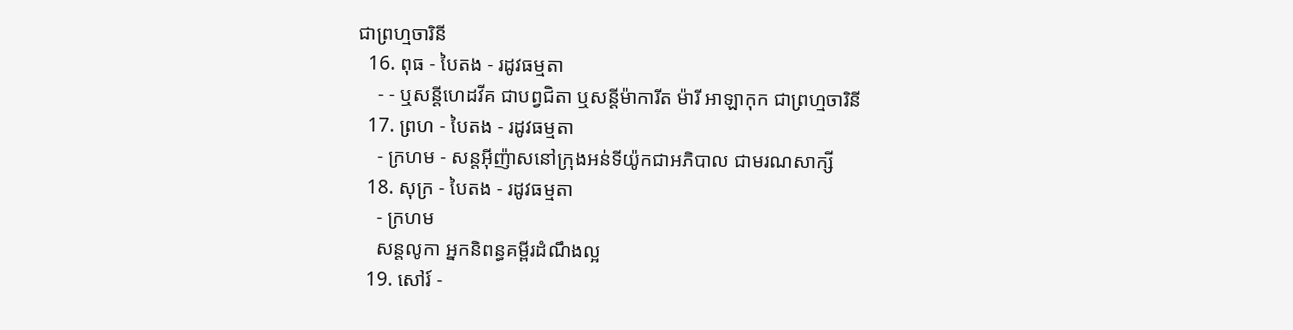ជាព្រហ្មចារិនី
  16. ពុធ - បៃតង - រដូវធម្មតា
    - - ឬសន្ដីហេដវីគ ជាបព្វជិតា ឬសន្ដីម៉ាការីត ម៉ារី អាឡាកុក ជាព្រហ្មចារិនី
  17. ព្រហ - បៃតង - រដូវធម្មតា
    - ក្រហម - សន្តអ៊ីញ៉ាសនៅក្រុងអន់ទីយ៉ូកជាអភិបាល ជាមរណសាក្សី
  18. សុក្រ - បៃតង - រដូវធម្មតា
    - ក្រហម
    សន្តលូកា អ្នកនិពន្ធគម្ពីរដំណឹងល្អ
  19. សៅរ៍ -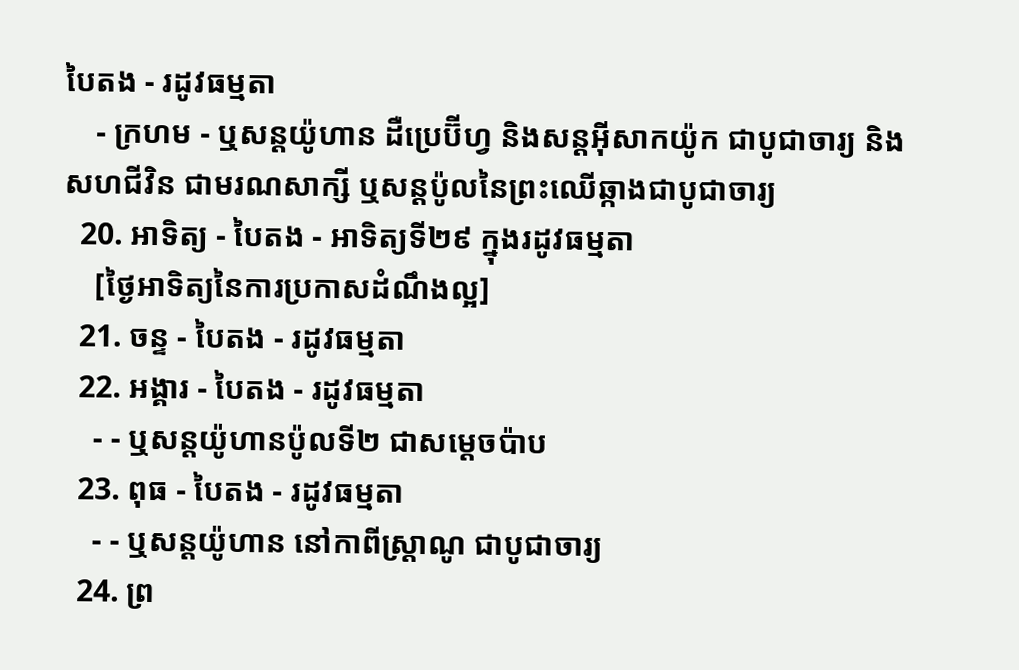បៃតង - រដូវធម្មតា
    - ក្រហម - ឬសន្ដយ៉ូហាន ដឺប្រេប៊ីហ្វ និងសន្ដអ៊ីសាកយ៉ូក ជាបូជាចារ្យ និងសហជីវិន ជាមរណសាក្សី ឬសន្ដប៉ូលនៃព្រះឈើឆ្កាងជាបូជាចារ្យ
  20. អាទិត្យ - បៃតង - អាទិត្យទី២៩ ក្នុងរដូវធម្មតា
    [ថ្ងៃអាទិត្យនៃការប្រកាសដំណឹងល្អ]
  21. ចន្ទ - បៃតង - រដូវធម្មតា
  22. អង្គារ - បៃតង - រដូវធម្មតា
    - - ឬសន្តយ៉ូហានប៉ូលទី២ ជាសម្ដេចប៉ាប
  23. ពុធ - បៃតង - រដូវធម្មតា
    - - ឬសន្ដយ៉ូហាន នៅកាពីស្រ្ដាណូ ជាបូជាចារ្យ
  24. ព្រ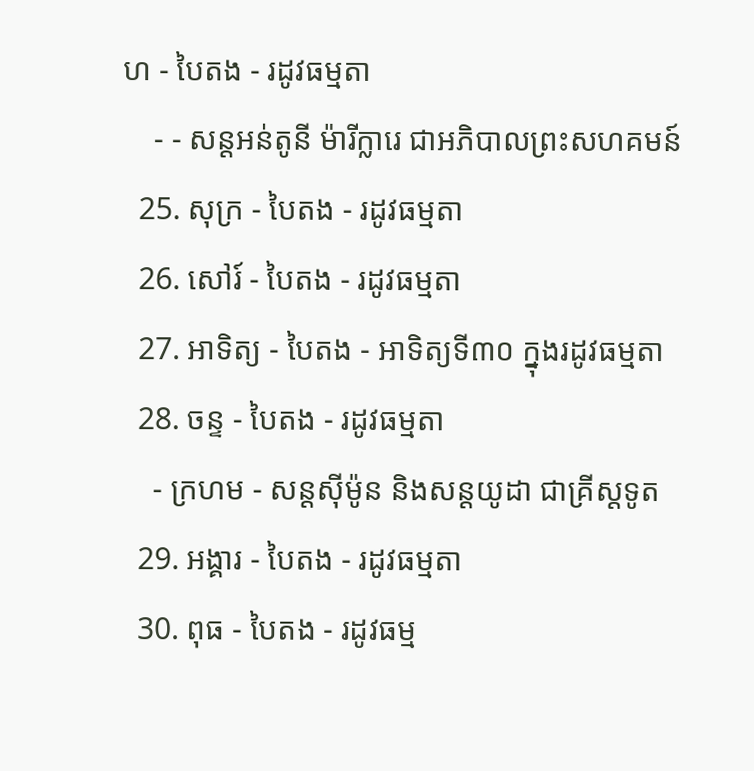ហ - បៃតង - រដូវធម្មតា
    - - សន្តអន់តូនី ម៉ារីក្លារេ ជាអភិបាលព្រះសហគមន៍
  25. សុក្រ - បៃតង - រដូវធម្មតា
  26. សៅរ៍ - បៃតង - រដូវធម្មតា
  27. អាទិត្យ - បៃតង - អាទិត្យទី៣០ ក្នុងរដូវធម្មតា
  28. ចន្ទ - បៃតង - រដូវធម្មតា
    - ក្រហម - សន្ដស៊ីម៉ូន និងសន្ដយូដា ជាគ្រីស្ដទូត
  29. អង្គារ - បៃតង - រដូវធម្មតា
  30. ពុធ - បៃតង - រដូវធម្ម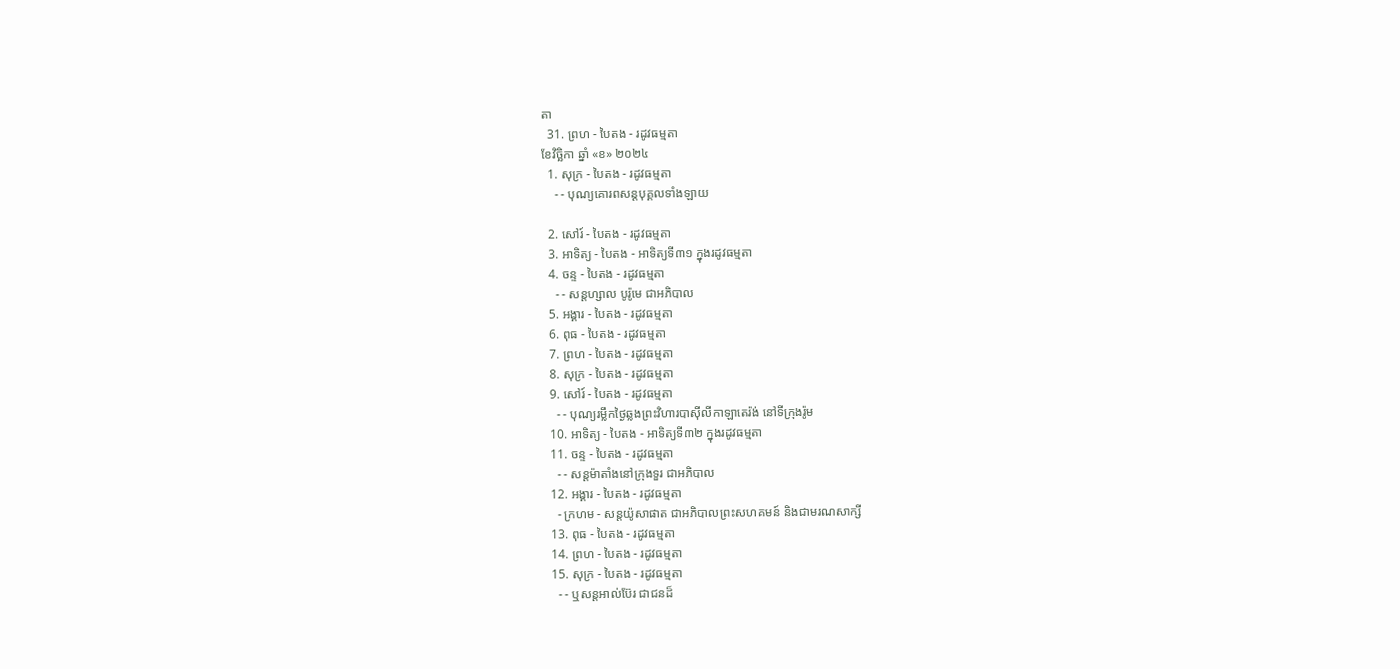តា
  31. ព្រហ - បៃតង - រដូវធម្មតា
ខែវិច្ឆិកា ឆ្នាំ «ខ» ២០២៤
  1. សុក្រ - បៃតង - រដូវធម្មតា
    - - បុណ្យគោរពសន្ដបុគ្គលទាំងឡាយ

  2. សៅរ៍ - បៃតង - រដូវធម្មតា
  3. អាទិត្យ - បៃតង - អាទិត្យទី៣១ ក្នុងរដូវធម្មតា
  4. ចន្ទ - បៃតង - រដូវធម្មតា
    - - សន្ដហ្សាល បូរ៉ូមេ ជាអភិបាល
  5. អង្គារ - បៃតង - រដូវធម្មតា
  6. ពុធ - បៃតង - រដូវធម្មតា
  7. ព្រហ - បៃតង - រដូវធម្មតា
  8. សុក្រ - បៃតង - រដូវធម្មតា
  9. សៅរ៍ - បៃតង - រដូវធម្មតា
    - - បុណ្យរម្លឹកថ្ងៃឆ្លងព្រះវិហារបាស៊ីលីកាឡាតេរ៉ង់ នៅទីក្រុងរ៉ូម
  10. អាទិត្យ - បៃតង - អាទិត្យទី៣២ ក្នុងរដូវធម្មតា
  11. ចន្ទ - បៃតង - រដូវធម្មតា
    - - សន្ដម៉ាតាំងនៅក្រុងទួរ ជាអភិបាល
  12. អង្គារ - បៃតង - រដូវធម្មតា
    - ក្រហម - សន្ដយ៉ូសាផាត ជាអភិបាលព្រះសហគមន៍ និងជាមរណសាក្សី
  13. ពុធ - បៃតង - រដូវធម្មតា
  14. ព្រហ - បៃតង - រដូវធម្មតា
  15. សុក្រ - បៃតង - រដូវធម្មតា
    - - ឬសន្ដអាល់ប៊ែរ ជាជនដ៏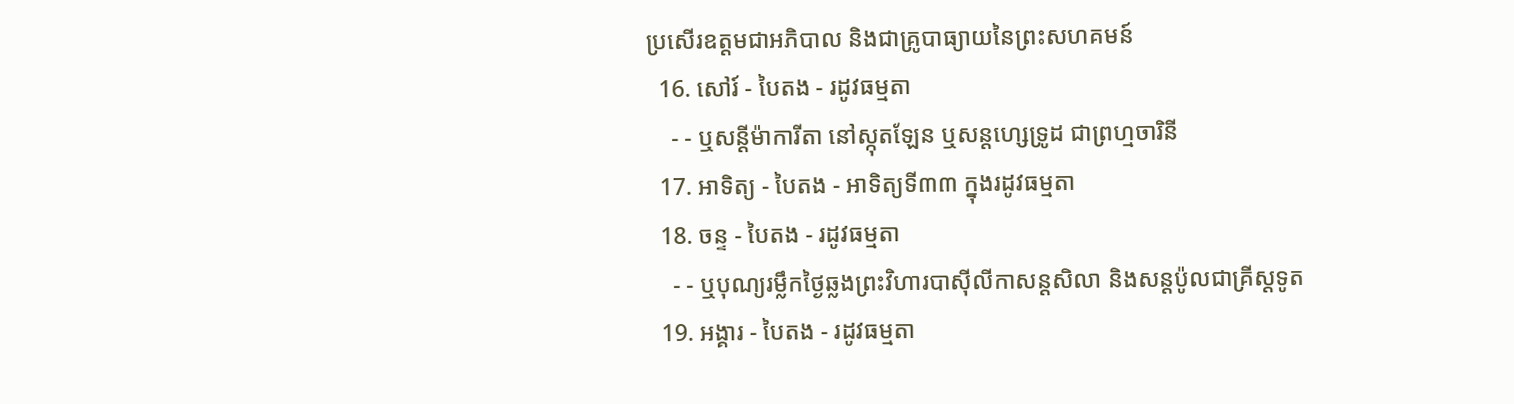ប្រសើរឧត្ដមជាអភិបាល និងជាគ្រូបាធ្យាយនៃព្រះសហគមន៍
  16. សៅរ៍ - បៃតង - រដូវធម្មតា
    - - ឬសន្ដីម៉ាការីតា នៅស្កុតឡែន ឬសន្ដហ្សេទ្រូដ ជាព្រហ្មចារិនី
  17. អាទិត្យ - បៃតង - អាទិត្យទី៣៣ ក្នុងរដូវធម្មតា
  18. ចន្ទ - បៃតង - រដូវធម្មតា
    - - ឬបុណ្យរម្លឹកថ្ងៃឆ្លងព្រះវិហារបាស៊ីលីកាសន្ដសិលា និងសន្ដប៉ូលជាគ្រីស្ដទូត
  19. អង្គារ - បៃតង - រដូវធម្មតា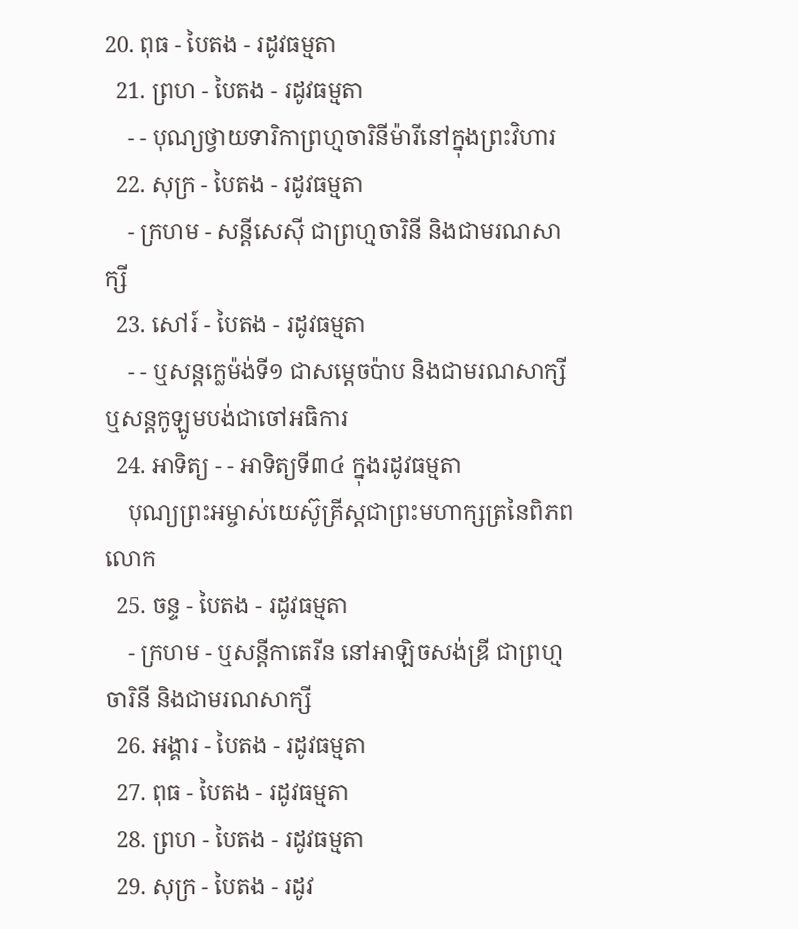20. ពុធ - បៃតង - រដូវធម្មតា
  21. ព្រហ - បៃតង - រដូវធម្មតា
    - - បុណ្យថ្វាយទារិកាព្រហ្មចារិនីម៉ារីនៅក្នុងព្រះវិហារ
  22. សុក្រ - បៃតង - រដូវធម្មតា
    - ក្រហម - សន្ដីសេស៊ី ជាព្រហ្មចារិនី និងជាមរណសាក្សី
  23. សៅរ៍ - បៃតង - រដូវធម្មតា
    - - ឬសន្ដក្លេម៉ង់ទី១ ជាសម្ដេចប៉ាប និងជាមរណសាក្សី ឬសន្ដកូឡូមបង់ជាចៅអធិការ
  24. អាទិត្យ - - អាទិត្យទី៣៤ ក្នុងរដូវធម្មតា
    បុណ្យព្រះអម្ចាស់យេស៊ូគ្រីស្ដជាព្រះមហាក្សត្រនៃពិភពលោក
  25. ចន្ទ - បៃតង - រដូវធម្មតា
    - ក្រហម - ឬសន្ដីកាតេរីន នៅអាឡិចសង់ឌ្រី ជាព្រហ្មចារិនី និងជាមរណសាក្សី
  26. អង្គារ - បៃតង - រដូវធម្មតា
  27. ពុធ - បៃតង - រដូវធម្មតា
  28. ព្រហ - បៃតង - រដូវធម្មតា
  29. សុក្រ - បៃតង - រដូវ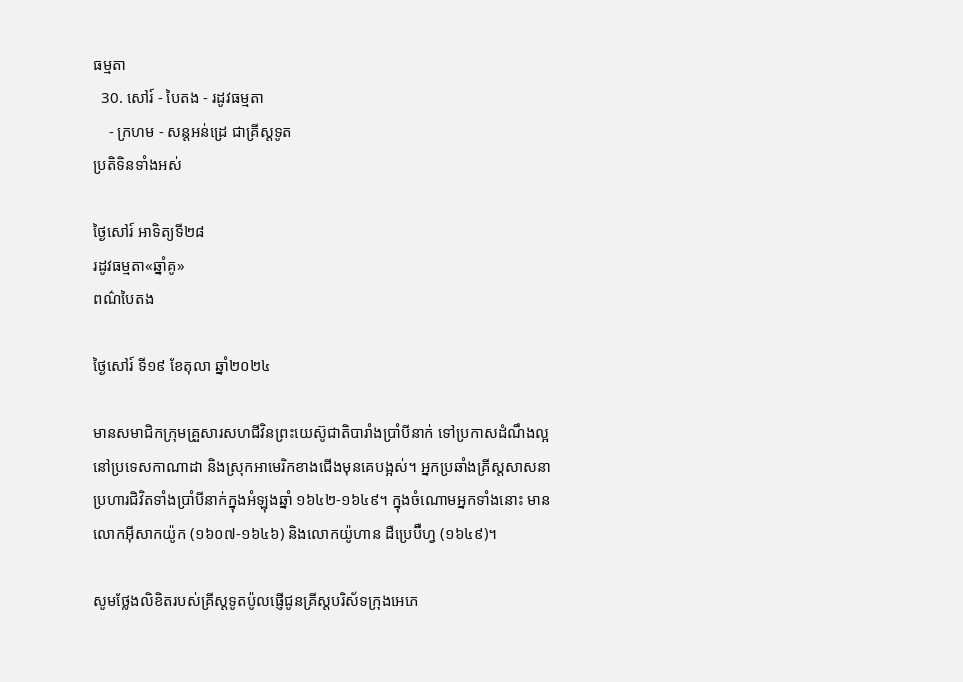ធម្មតា
  30. សៅរ៍ - បៃតង - រដូវធម្មតា
    - ក្រហម - សន្ដអន់ដ្រេ ជាគ្រីស្ដទូត
ប្រតិទិនទាំងអស់

ថ្ងៃសៅរ៍ អាទិត្យទី២៨
រដូវធម្មតា«ឆ្នាំគូ»
ពណ៌បៃតង

ថ្ងៃសៅរ៍ ទី១៩ ខែតុលា ឆ្នាំ២០២៤

មានសមាជិកក្រុមគ្រួសារសហជីវិនព្រះយេស៊ូជាតិបារាំងប្រាំបីនាក់ ទៅប្រកាសដំណឹងល្អនៅប្រទេសកាណាដា និងស្រុកអាមេរិកខាងជើងមុនគេបង្អស់។ អ្នកប្រឆាំងគ្រីស្តសាសនាប្រហារជិវិតទាំងប្រាំបីនាក់ក្នុងអំឡុងឆ្នាំ ១៦៤២-១៦៤៩។ ក្នុងចំណោមអ្នកទាំងនោះ មានលោកអ៊ីសាកយ៉ូក (១៦០៧-១៦៤៦) និងលោកយ៉ូហាន ដឺប្រេប៊ឺហ្វ (១៦៤៩)។

សូមថ្លែងលិខិតរបស់គ្រីស្ដទូតប៉ូលផ្ញើជូនគ្រីស្ដបរិស័ទក្រុងអេភេ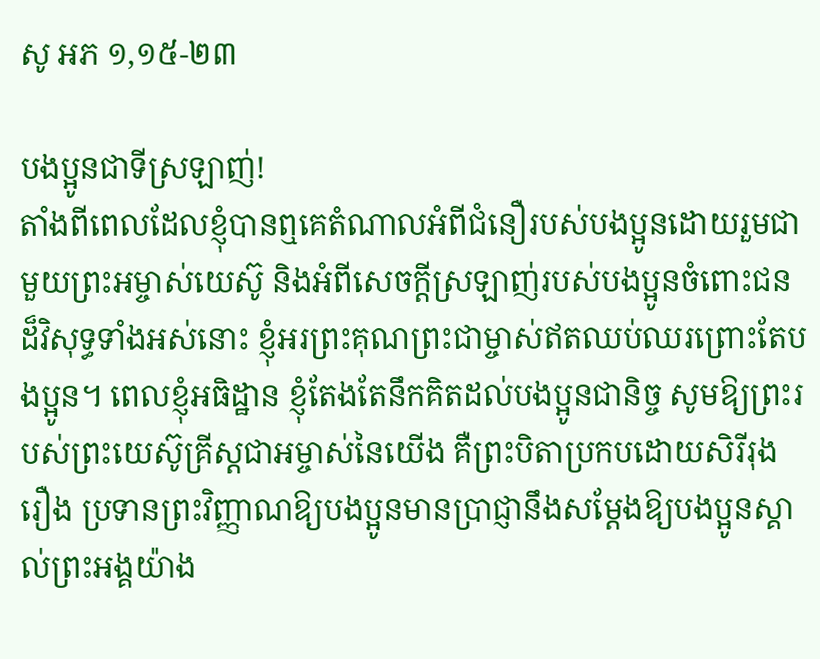សូ អភ ១,១៥-២៣

បងប្អូនជាទីស្រឡាញ់!
តាំងពីពេលដែលខ្ញុំបានឮគេតំណាលអំពីជំនឿរបស់បងប្អូនដោយរួមជាមួយព្រះអម្ចាស់យេស៊ូ និងអំពីសេចក្ដីស្រឡាញ់របស់បងប្អូនចំពោះជនដ៏វិសុទ្ធទាំងអស់នោះ ខ្ញុំអរព្រះគុណព្រះជាម្ចាស់ឥតឈប់ឈរព្រោះតែបងប្អូន។ ពេលខ្ញុំអធិដ្ឋាន ខ្ញុំតែងតែនឹកគិតដល់បងប្អូនជានិច្ច សូមឱ្យព្រះរបស់ព្រះយេស៊ូគ្រីស្ដជាអម្ចាស់នៃយើង គឺព្រះបិតាប្រកបដោយសិរីរុងរឿង ប្រទានព្រះវិញ្ញាណឱ្យបងប្អូនមានប្រាជ្ញានឹងសម្ដែងឱ្យបងប្អូនស្គាល់ព្រះអង្គយ៉ាង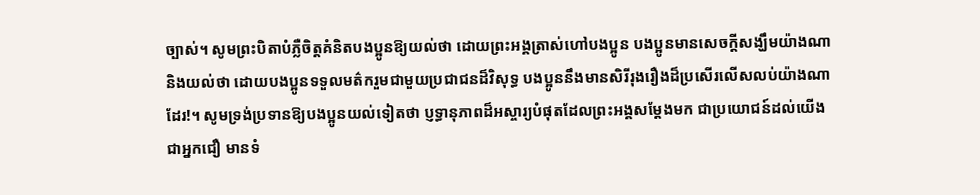ច្បាស់។ សូមព្រះបិតាបំភ្លឺចិត្តគំនិតបងប្អូនឱ្យយល់ថា ដោយព្រះអង្គត្រាស់ហៅបងប្អូន បងប្អូនមានសេចក្ដីសង្ឃឹមយ៉ាងណា និងយល់ថា ដោយបងប្អូនទទួលមត៌ករួមជាមួយប្រជាជនដ៏វិសុទ្ធ បងប្អូននឹងមានសិរីរុងរឿងដ៏ប្រសើរលើសលប់យ៉ាងណាដែរ!។ សូមទ្រង់ប្រទានឱ្យបងប្អូនយល់ទៀតថា ប្ញទ្ធានុភាពដ៏អស្ចារ្យបំផុតដែលព្រះអង្គសម្ដែងមក ជាប្រយោជន៍ដល់យើងជាអ្នកជឿ មានទំ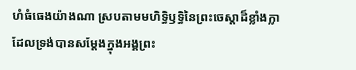ហំធំធេងយ៉ាងណា ស្របតាមមហិទ្ធិឫទ្ធិនៃព្រះចេស្ដាដ៏ខ្លាំងក្លា ដែលទ្រង់បានសម្ដែងក្នុងអង្គព្រះ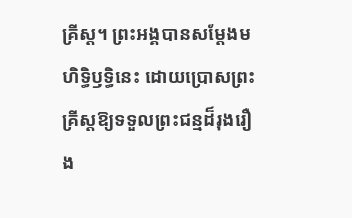គ្រីស្ដ។ ព្រះអង្គបានសម្ដែងមហិទ្ធិឫទ្ធិនេះ ដោយប្រោសព្រះគ្រីស្ដឱ្យទទួលព្រះជន្មដ៏រុងរឿង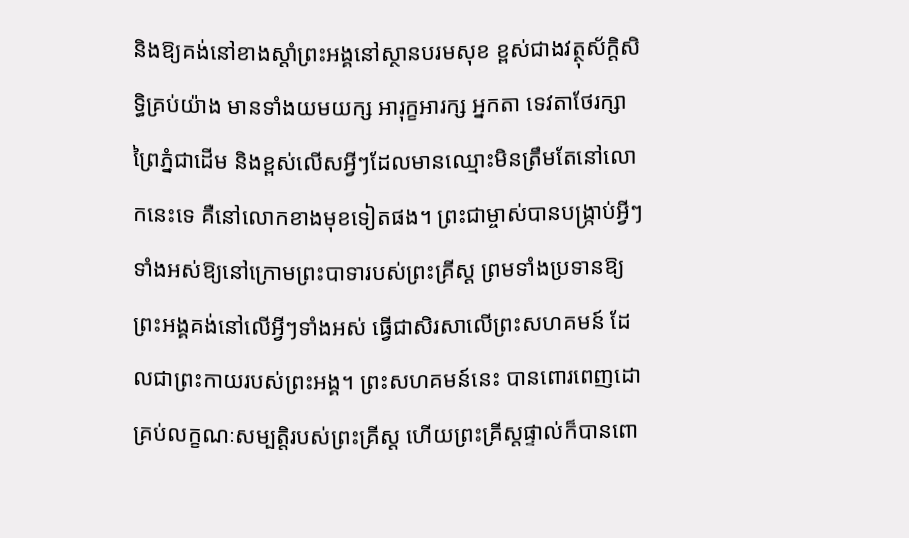និងឱ្យគង់នៅខាងស្ដាំព្រះអង្គនៅស្ថានបរមសុខ ខ្ពស់ជាងវត្ថុស័ក្ដិសិទ្ធិគ្រប់យ៉ាង មានទាំងយមយក្ស អារុក្ខអារក្ស អ្នកតា ទេវតាថែរក្សាព្រៃភ្នំជាដើម និងខ្ពស់លើសអ្វីៗដែលមានឈ្មោះមិនត្រឹមតែនៅលោកនេះទេ គឺនៅលោកខាងមុខទៀតផង។ ព្រះជាម្ចាស់បានបង្ក្រាប់អ្វីៗទាំងអស់ឱ្យនៅក្រោមព្រះបាទារបស់ព្រះគ្រីស្ដ ព្រមទាំងប្រទានឱ្យព្រះអង្គគង់នៅលើអ្វីៗទាំងអស់ ធ្វើជាសិរសាលើព្រះសហគមន៍ ដែលជាព្រះកាយរបស់ព្រះអង្គ។ ព្រះសហគមន៍នេះ បានពោរពេញដោគ្រប់លក្ខណៈសម្បត្តិរបស់ព្រះគ្រីស្ដ ហើយព្រះគ្រីស្ដផ្ទាល់ក៏បានពោ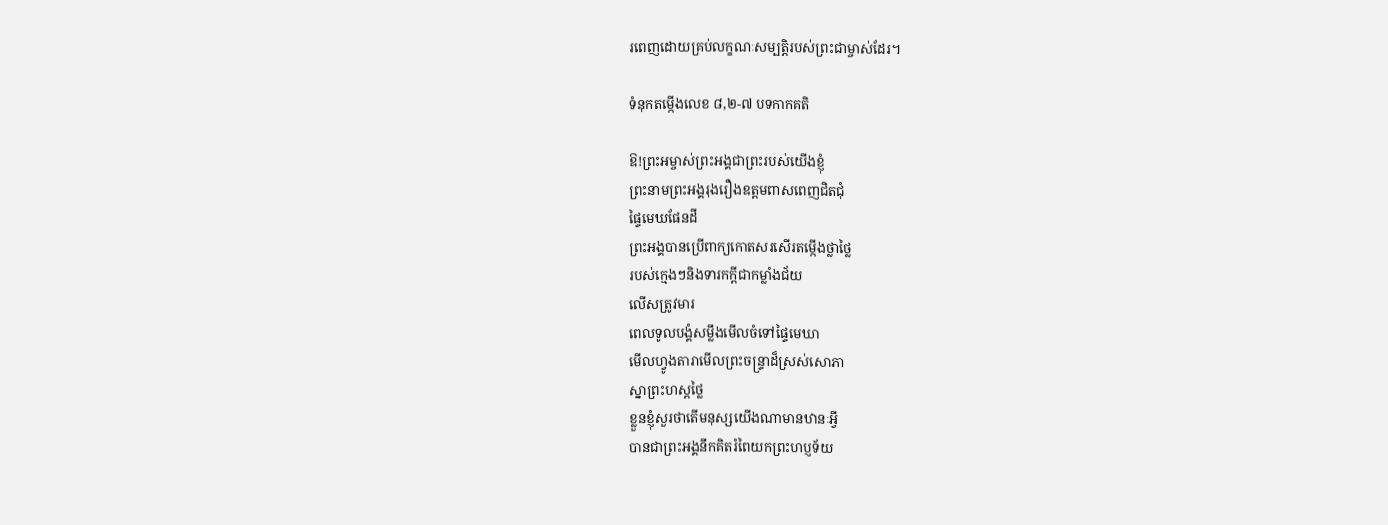រពេញដោយគ្រប់លក្ខណៈសម្បត្តិរបស់ព្រះជាម្ចាស់ដែរ។

ទំនុកតម្កើងលេខ ៨,២-៧ បទកាកគតិ

ឱ!ព្រះអម្ចាស់ព្រះអង្គជាព្រះរបស់យើងខ្ញុំ
ព្រះនាមព្រះអង្គរុងរឿងឧត្តមពាសពេញជិតជុំ
ផ្ទៃមេឃផែនដី
ព្រះអង្គបានប្រើពាក្យកោតសរសើរតម្កើងថ្លាថ្លៃ
របស់ក្មេងៗនិងទារកក្ដីជាកម្លាំងជ័យ
លើសត្រូវមារ
ពេលទូលបង្គំសម្លឹងមើលចំទៅផ្ទៃមេឃា
មើលហ្វូងតារាមើលព្រះចន្ទ្រាដ៏ស្រស់សោភា
ស្នាព្រះហស្ដថ្លៃ
ខ្លួនខ្ញុំសួរថាតើមនុស្សយើងណាមានឋានៈអ្វី
បានជាព្រះអង្គនឹកគិតរំពៃយកព្រះហប្ញទ័យ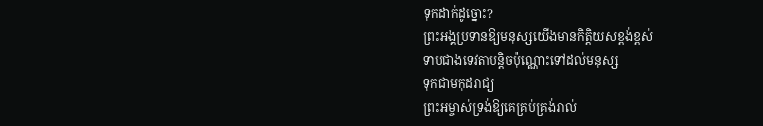ទុកដាក់ដូច្នោះ?
ព្រះអង្គប្រទានឱ្យមនុស្សយើងមានកិត្តិយសខ្ពង់ខ្ពស់
ទាបជាងទេវតាបន្ដិចប៉ុណ្ណោះទៅដល់មនុស្ស
ទុកជាមកុដរាជ្យ
ព្រះអម្ចាស់ទ្រង់ឱ្យគេគ្រប់គ្រង់រាល់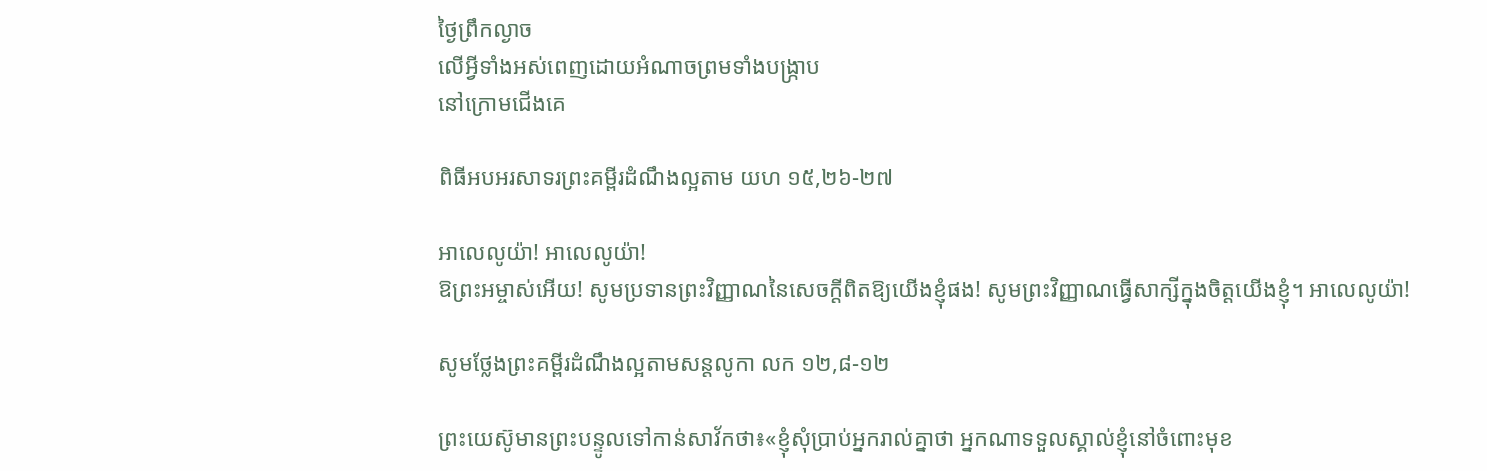ថ្ងៃព្រឹកល្ងាច
លើអ្វីទាំងអស់ពេញដោយអំណាចព្រមទាំងបង្រ្កាប
នៅក្រោមជើងគេ

ពិធីអបអរសាទរព្រះគម្ពីរដំណឹងល្អតាម យហ ១៥,២៦-២៧

អាលេលូយ៉ា! អាលេលូយ៉ា!
ឱព្រះអម្ចាស់អើយ! សូមប្រទានព្រះវិញ្ញាណនៃសេចក្ដីពិតឱ្យយើងខ្ញុំផង! សូមព្រះវិញ្ញាណធ្វើសាក្សីក្នុងចិត្តយើងខ្ញុំ។ អាលេលូយ៉ា!

សូមថ្លែងព្រះគម្ពីរដំណឹងល្អតាមសន្តលូកា លក ១២,៨-១២

ព្រះយេស៊ូមានព្រះបន្ទូលទៅកាន់សាវ័កថា៖«ខ្ញុំសុំប្រាប់អ្នករាល់គ្នាថា អ្នកណាទទួលស្គាល់ខ្ញុំនៅចំពោះមុខ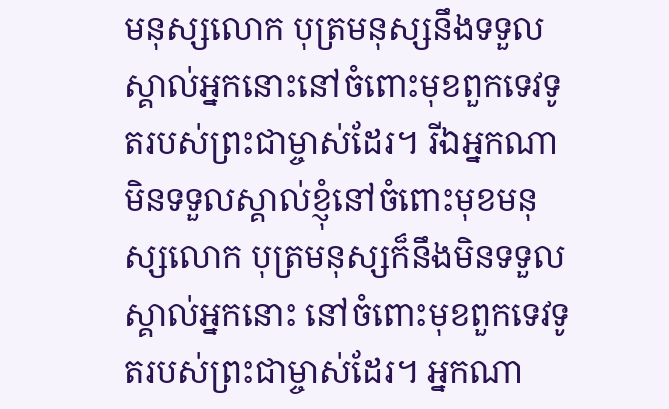មនុស្សលោក បុត្រមនុស្សនឹងទទួលស្គាល់អ្នកនោះនៅចំពោះមុខពួកទេវទូតរបស់ព្រះជាម្ចាស់ដែរ។ រីឯអ្នកណាមិនទទួលស្គាល់ខ្ញុំនៅចំពោះមុខមនុស្សលោក បុត្រមនុស្សក៏នឹងមិនទទួលស្គាល់អ្នកនោះ នៅចំពោះមុខពួកទេវទូតរបស់ព្រះជាម្ចាស់ដែរ។ អ្នកណា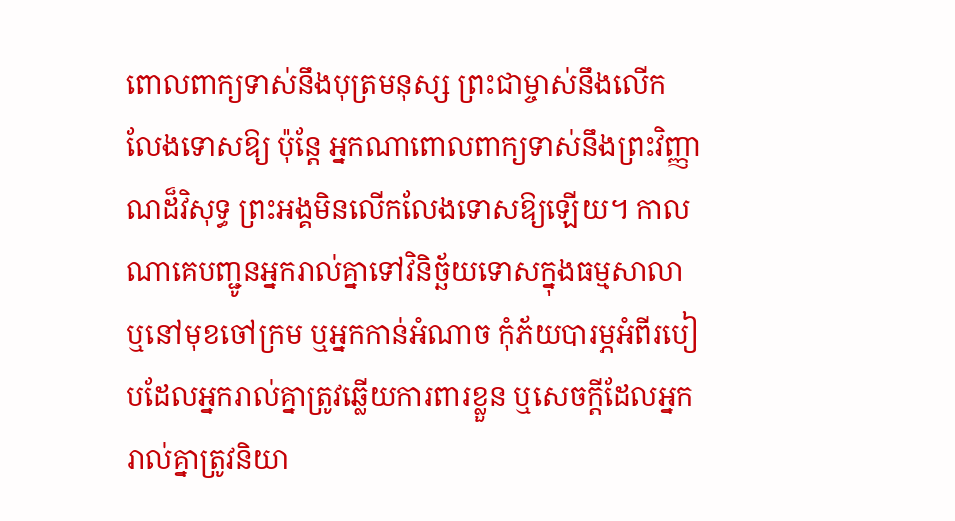ពោលពាក្យទាស់នឹងបុត្រមនុស្ស ព្រះជាម្ចាស់នឹងលើកលែងទោសឱ្យ ប៉ុន្ដែ អ្នកណាពោលពាក្យទាស់នឹងព្រះវិញ្ញាណដ៏វិសុទ្ធ ព្រះអង្គមិនលើកលែងទោសឱ្យឡើយ។ កាលណាគេបញ្ជូនអ្នករាល់គ្នាទៅវិនិច្ឆ័យទោសក្នុងធម្មសាលា ឬនៅមុខចៅក្រម ឬអ្នកកាន់អំណាច កុំភ័យបារម្ភអំពីរបៀបដែលអ្នករាល់គ្នាត្រូវឆ្លើយការពារខ្លួន ឬសេចក្ដីដែលអ្នករាល់គ្នាត្រូវនិយា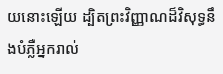យនោះឡើយ ដ្បិតព្រះវិញ្ញាណដ៏វិសុទ្ធនឹងបំភ្លឺអ្នករាល់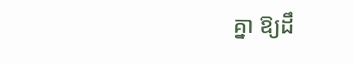គ្នា ឱ្យដឹ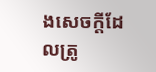ងសេចក្ដីដែលត្រូ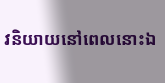វនិយាយនៅពេលនោះឯ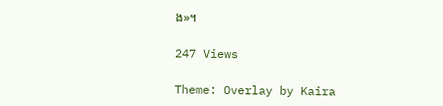ង»។

247 Views

Theme: Overlay by Kaira